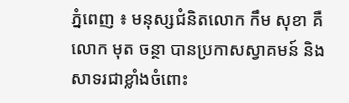ភ្នំពេញ ៖ មនុស្សជំនិតលោក កឹម សុខា គឺលោក មុត ចន្ថា បានប្រកាសស្វាគមន៍ និងសាទរជាខ្លាំងចំពោះ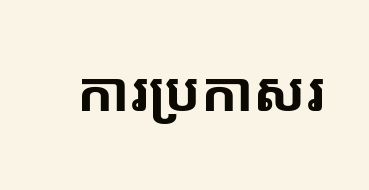ការប្រកាសរ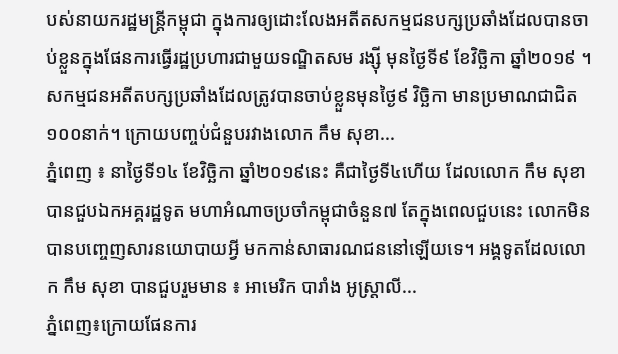បស់នាយករដ្ឋមន្រ្តីកម្ពុជា ក្នុងការឲ្យដោះលែងអតីតសកម្មជនបក្សប្រឆាំងដែលបានចាប់ខ្លួនក្នុងផែនការធ្វើរដ្ឋប្រហារជាមួយទណ្ឌិតសម រង្ស៊ី មុនថ្ងៃទី៩ ខែវិច្ឆិកា ឆ្នាំ២០១៩ ។ សកម្មជនអតីតបក្សប្រឆាំងដែលត្រូវបានចាប់ខ្លួនមុនថ្ងៃ៩ វិច្ឆិកា មានប្រមាណជាជិត១០០នាក់។ ក្រោយបញ្ចប់ជំនួបរវាងលោក កឹម សុខា...
ភ្នំពេញ ៖ នាថ្ងៃទី១៤ ខែវិច្ឆិកា ឆ្នាំ២០១៩នេះ គឺជាថ្ងៃទី៤ហើយ ដែលលោក កឹម សុខា បានជួបឯកអគ្គរដ្ឋទូត មហាអំណាចប្រចាំកម្ពុជាចំនួន៧ តែក្នុងពេលជួបនេះ លោកមិនបានបញ្ចេញសារនយោបាយអ្វី មកកាន់សាធារណជននៅឡើយទេ។ អង្គទូតដែលលោក កឹម សុខា បានជួបរួមមាន ៖ អាមេរិក បារាំង អូស្រ្តាលី...
ភ្នំពេញ៖ក្រោយផែនការ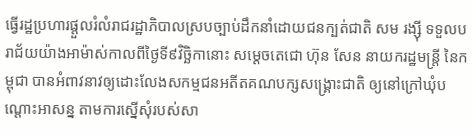ធ្វើរដ្ឋប្រហារផ្ដួលរំលំរាជរដ្ឋាភិបាលស្របច្បាប់ដឹកនាំដោយជនក្បត់ជាតិ សម រង្ស៊ី ទទួលបរាជ័យយ៉ាងអាម៉ាស់កាលពីថ្ងៃទី៩វិច្ឆិកានោះ សម្ដេចតេជោ ហ៊ុន សែន នាយករដ្ឋមន្ត្រី នៃកម្ពុជា បានអំពាវនាវឲ្យដោះលែងសកម្មជនអតីតគណបក្សសង្គ្រោះជាតិ ឲ្យនៅក្រៅឃុំបណ្ដោះអាសន្ន តាមការស្នើសុំរបស់សា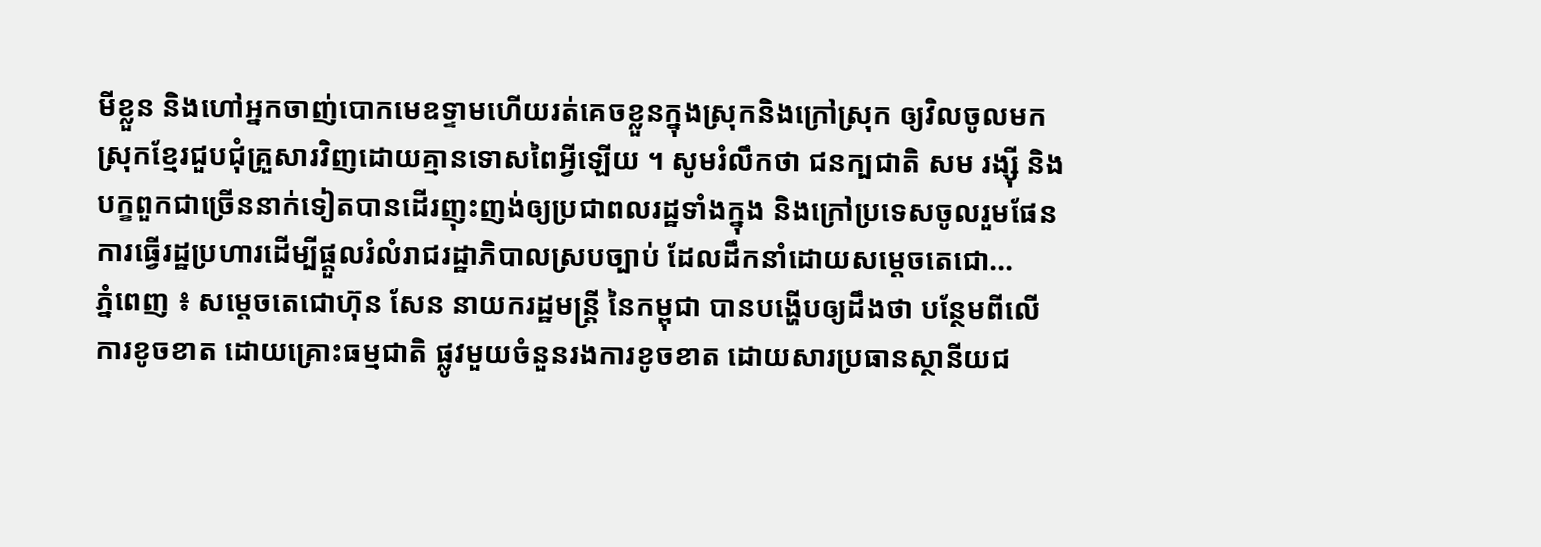មីខ្លួន និងហៅអ្នកចាញ់បោកមេឧទ្ទាមហើយរត់គេចខ្លួនក្នុងស្រុកនិងក្រៅស្រុក ឲ្យវិលចូលមកស្រុកខ្មែរជួបជុំគ្រួសារវិញដោយគ្មានទោសពៃអ្វីឡើយ ។ សូមរំលឹកថា ជនក្បជាតិ សម រង្ស៊ី និងបក្ខពួកជាច្រើននាក់ទៀតបានដើរញុះញង់ឲ្យប្រជាពលរដ្ឋទាំងក្នុង និងក្រៅប្រទេសចូលរួមផែនការធ្វើរដ្ឋប្រហារដើម្បីផ្ដួលរំលំរាជរដ្ឋាភិបាលស្របច្បាប់ ដែលដឹកនាំដោយសម្ដេចតេជោ...
ភ្នំពេញ ៖ សម្ដេចតេជោហ៊ុន សែន នាយករដ្ឋមន្រ្តី នៃកម្ពុជា បានបង្ហើបឲ្យដឹងថា បន្ថែមពីលើការខូចខាត ដោយគ្រោះធម្មជាតិ ផ្លូវមួយចំនួនរងការខូចខាត ដោយសារប្រធានស្ថានីយជ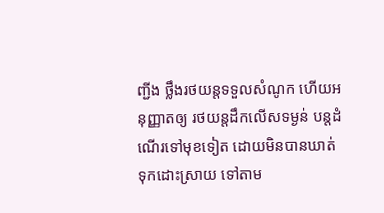ញ្ជីង ថ្លឹងរថយន្តទទួលសំណូក ហើយអនុញ្ញាតឲ្យ រថយន្តដឹកលើសទម្ងន់ បន្តដំណើរទៅមុខទៀត ដោយមិនបានឃាត់ទុកដោះស្រាយ ទៅតាម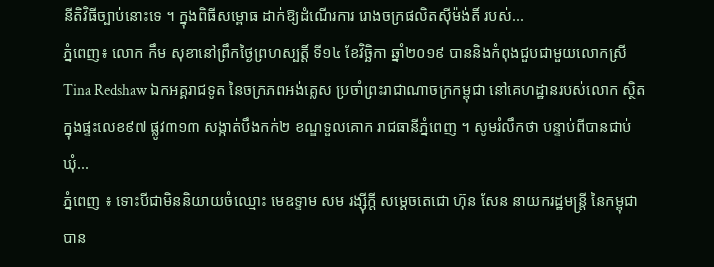នីតិវិធីច្បាប់នោះទេ ។ ក្នុងពិធីសម្ពោធ ដាក់ឱ្យដំណើរការ រោងចក្រផលិតស៊ីម៉ង់តិ៍ របស់...
ភ្នំពេញ៖ លោក កឹម សុខានៅព្រឹកថ្ងៃព្រហស្បត្តិ៍ ទី១៤ ខែវិច្ឆិកា ឆ្នាំ២០១៩ បាននិងកំពុងជួបជាមួយលោកស្រី Tina Redshaw ឯកអគ្គរាជទូត នៃចក្រភពអង់គ្លេស ប្រចាំព្រះរាជាណាចក្រកម្ពុជា នៅគេហដ្ឋានរបស់លោក ស្ថិតក្នុងផ្ទះលេខ៩៧ ផ្លូវ៣១៣ សង្កាត់បឹងកក់២ ខណ្ឌទួលគោក រាជធានីភ្នំពេញ ។ សូមរំលឹកថា បន្ទាប់ពីបានជាប់ឃុំ...
ភ្នំពេញ ៖ ទោះបីជាមិននិយាយចំឈ្មោះ មេឧទ្ទាម សម រង្ស៊ីក្តី សម្តេចតេជោ ហ៊ុន សែន នាយករដ្ឋមន្ត្រី នៃកម្ពុជា បាន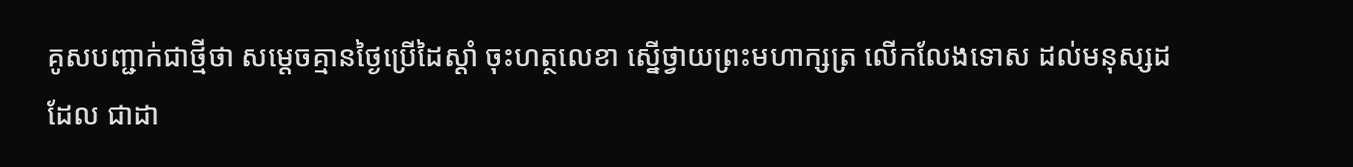គូសបញ្ជាក់ជាថ្មីថា សម្តេចគ្មានថ្ងៃប្រើដៃស្ដាំ ចុះហត្ថលេខា ស្នើថ្វាយព្រះមហាក្សត្រ លើកលែងទោស ដល់មនុស្សដដែល ជាដា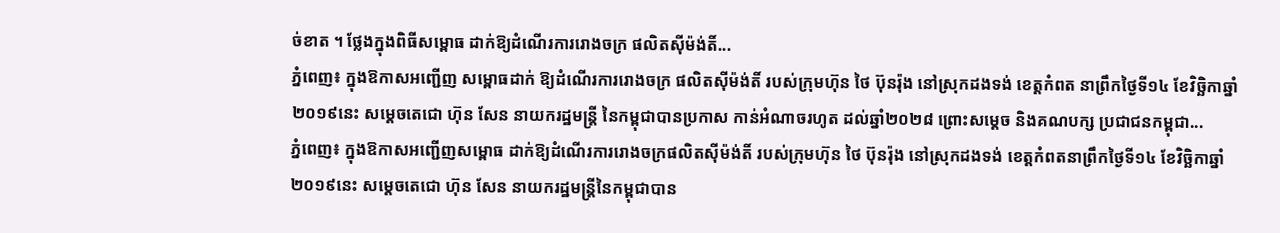ច់ខាត ។ ថ្លែងក្នុងពិធីសម្ពោធ ដាក់ឱ្យដំណើរការរោងចក្រ ផលិតស៊ីម៉ង់តិ៍...
ភ្នំពេញ៖ ក្នុងឱកាសអញ្ជើញ សម្ពោធដាក់ ឱ្យដំណើរការរោងចក្រ ផលិតស៊ីម៉ង់តិ៍ របស់ក្រុមហ៊ុន ថៃ ប៊ុនរ៉ុង នៅស្រុកដងទង់ ខេត្តកំពត នាព្រឹកថ្ងៃទី១៤ ខែវិច្ឆិកាឆ្នាំ២០១៩នេះ សម្ដេចតេជោ ហ៊ុន សែន នាយករដ្ឋមន្រ្តី នៃកម្ពុជាបានប្រកាស កាន់អំណាចរហូត ដល់ឆ្នាំ២០២៨ ព្រោះសម្ដេច និងគណបក្ស ប្រជាជនកម្ពុជា...
ភ្នំពេញ៖ ក្នុងឱកាសអញ្ជើញសម្ពោធ ដាក់ឱ្យដំណើរការរោងចក្រផលិតស៊ីម៉ង់តិ៍ របស់ក្រុមហ៊ុន ថៃ ប៊ុនរ៉ុង នៅស្រុកដងទង់ ខេត្តកំពតនាព្រឹកថ្ងៃទី១៤ ខែវិច្ឆិកាឆ្នាំ២០១៩នេះ សម្ដេចតេជោ ហ៊ុន សែន នាយករដ្ឋមន្រ្តីនៃកម្ពុជាបាន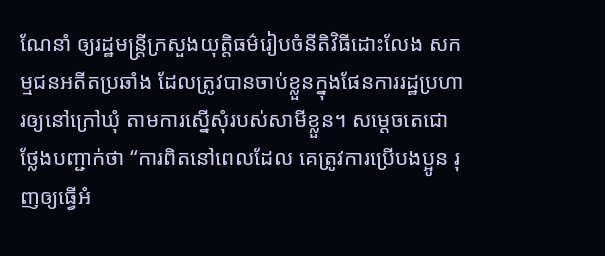ណែនាំ ឲ្យរដ្ឋមន្រ្តីក្រសួងយុត្តិធម៌រៀបចំនីតិវិធីដោះលែង សកម្មជនអតីតប្រឆាំង ដែលត្រូវបានចាប់ខ្លួនក្នុងផែនការរដ្ឋប្រហារឲ្យនៅក្រៅឃុំ តាមការស្នើសុំរបស់សាមីខ្លួន។ សម្ដេចតេជោ ថ្លែងបញ្ជាក់ថា “ការពិតនៅពេលដែល គេត្រូវការប្រើបងប្អូន រុញឲ្យធ្វើអំ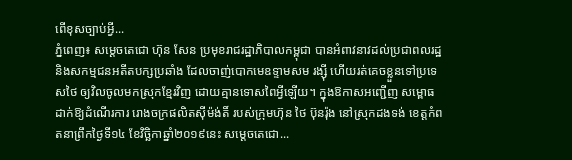ពើខុសច្បាប់អ្វី...
ភ្នំពេញ៖ សម្ដេចតេជោ ហ៊ុន សែន ប្រមុខរាជរដ្ឋាភិបាលកម្ពុជា បានអំពាវនាវដល់ប្រជាពលរដ្ឋ និងសកម្មជនអតីតបក្សប្រឆាំង ដែលចាញ់បោកមេឧទ្ទាមសម រង្ស៊ី ហើយរត់គេចខ្លួនទៅប្រទេសថៃ ឲ្យវិលចូលមកស្រុកខ្មែរវិញ ដោយគ្មានទោសពៃអ្វីឡើយ។ ក្នុងឱកាសអញ្ជើញ សម្ពោធដាក់ឱ្យដំណើរការ រោងចក្រផលិតស៊ីម៉ង់តិ៍ របស់ក្រុមហ៊ុន ថៃ ប៊ុនរ៉ុង នៅស្រុកដងទង់ ខេត្តកំពតនាព្រឹកថ្ងៃទី១៤ ខែវិច្ឆិកាឆ្នាំ២០១៩នេះ សម្ដេចតេជោ...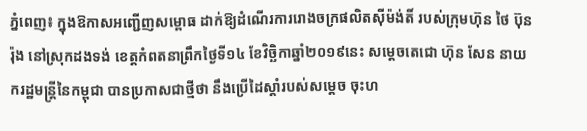ភ្នំពេញ៖ ក្នុងឱកាសអញ្ជើញសម្ពោធ ដាក់ឱ្យដំណើរការរោងចក្រផលិតស៊ីម៉ង់តិ៍ របស់ក្រុមហ៊ុន ថៃ ប៊ុនរ៉ុង នៅស្រុកដងទង់ ខេត្តកំពតនាព្រឹកថ្ងៃទី១៤ ខែវិច្ឆិកាឆ្នាំ២០១៩នេះ សម្ដេចតេជោ ហ៊ុន សែន នាយករដ្ឋមន្រ្តីនៃកម្ពុជា បានប្រកាសជាថ្មីថា នឹងប្រើដៃស្ដាំរបស់សម្ដេច ចុះហ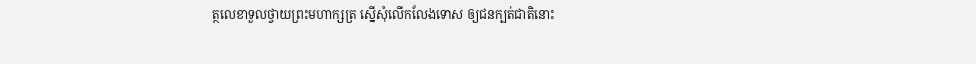ត្ថលេខាទួលថ្វាយព្រះមហាក្សត្រ ស្នើសុំលើកលែងទោស ឲ្យជនក្បត់ជាតិនោះ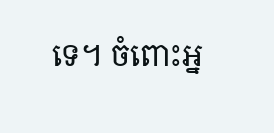ទេ។ ចំពោះអ្ន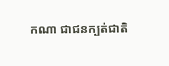កណា ជាជនក្បត់ជាតិ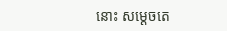នោះ សម្ដេចតេ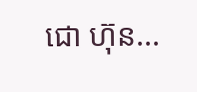ជោ ហ៊ុន...